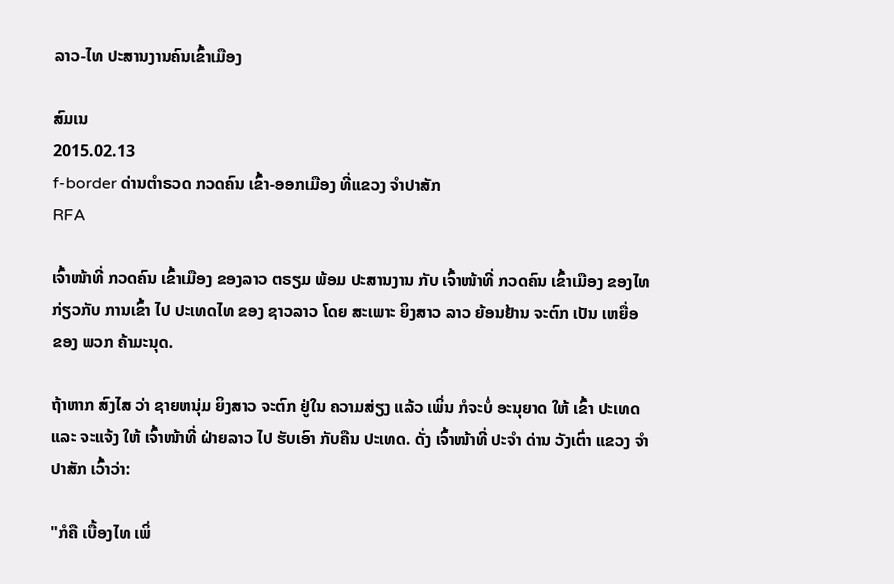ລາວ-ໄທ ປະສານງານຄົນເຂົ້າເມືອງ

ສົມເນ
2015.02.13
f-border ດ່ານຕໍາຣວດ ກວດຄົນ ເຂົ້າ-ອອກເມືອງ ທີ່ແຂວງ ຈໍາປາສັກ
RFA

ເຈົ້າໜ້າທີ່ ກວດຄົນ ເຂົ້າເມືອງ ຂອງລາວ ຕຣຽມ ພ້ອມ ປະສານງານ ກັບ ເຈົ້າໜ້າທີ່ ກວດຄົນ ເຂົ້າເມືອງ ຂອງໄທ ກ່ຽວກັບ ການເຂົ້າ ໄປ ປະເທດໄທ ຂອງ ຊາວລາວ ໂດຍ ສະເພາະ ຍິງສາວ ລາວ ຍ້ອນຢ້ານ ຈະຕົກ ເປັນ ເຫຍື່ອ ຂອງ ພວກ ຄ້າມະນຸດ.

ຖ້າຫາກ ສົງໄສ ວ່າ ຊາຍຫນຸ່ມ ຍິງສາວ ຈະຕົກ ຢູ່ໃນ ຄວາມສ່ຽງ ແລ້ວ ເພິ່ນ ກໍຈະບໍ່ ອະນຸຍາດ ໃຫ້ ເຂົ້າ ປະເທດ ແລະ ຈະແຈ້ງ ໃຫ້ ເຈົ້າໜ້າທີ່ ຝ່າຍລາວ ໄປ ຮັບເອົາ ກັບຄືນ ປະເທດ. ດັ່ງ ເຈົ້າໜ້າທີ່ ປະຈໍາ ດ່ານ ວັງເຕົ່າ ແຂວງ ຈໍາປາສັກ ເວົ້າວ່າ:

"ກໍຄື ເບື້ອງໄທ ເພິ່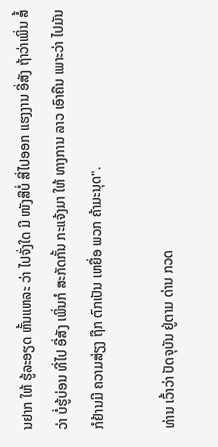ນຢາກ ໃຫ້ ຮູ້ລະອຽດ ຫັ້ນແຫລະ ວ່າ ໄປຈັ່ງໃດ ມີ ໜັງສືບໍ່ ສີ່ໄປອອກ ແຮງງານ ອີ່ສັງ ຖ້າວ່າເພິ່ນ ສໍ້ວ່າ ບໍ່ຮູ້ບ່ອນ ທີ່ໄປ ອີ່ສັງ ເພິ່ນກໍ ສະກັດກັ້ນ ກະແຈ້ງມາ ໃຫ້ ທາງການ ລາວ ເອົາຄືນ ເພາະວ່າ ໄປມັນ ກໍຢ້ານມີ ຄວາມສ່ຽງ ຖືກ ຕົກເປັນ ເຫຍື່ອ ພວກ ຄ້າມະນຸດ".

ທ່ານ ເວົ້າວ່າ ປັດຈຸບັນ ຢູ່ຕາມ ດ່ານ ກວດ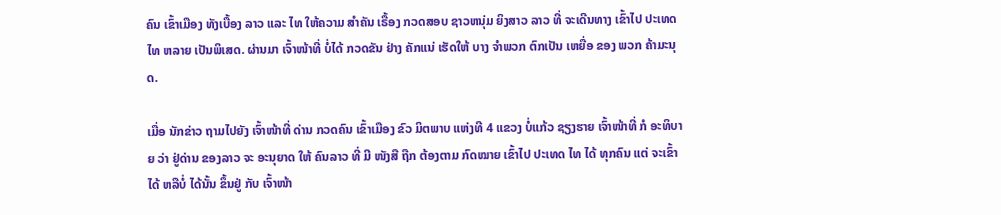ຄົນ ເຂົ້າເມືອງ ທັງເບື້ອງ ລາວ ແລະ ໄທ ໃຫ້ຄວາມ ສໍາຄັນ ເຣື້ອງ ກວດສອບ ຊາວຫນຸ່ມ ຍິງສາວ ລາວ ທີ່ ຈະເດີນທາງ ເຂົ້າໄປ ປະເທດໄທ ຫລາຍ ເປັນພິເສດ. ຜ່ານມາ ເຈົ້າໜ້າທີ່ ບໍ່ໄດ້ ກວດຂັນ ຢ່າງ ຄັກແນ່ ເຮັດໃຫ້ ບາງ ຈໍາພວກ ຕົກເປັນ ເຫຍື່ອ ຂອງ ພວກ ຄ້າມະນຸດ.

ເມື່ອ ນັກຂ່າວ ຖາມໄປຍັງ ເຈົ້າໜ້າທີ່ ດ່ານ ກວດຄົນ ເຂົ້າເມືອງ ຂົວ ມິຕພາບ ແຫ່ງທີ 4 ແຂວງ ບໍ່ແກ້ວ ຊຽງຮາຍ ເຈົ້າໜ້າທີ່ ກໍ ອະທິບາຍ ວ່າ ຢູ່ດ່ານ ຂອງລາວ ຈະ ອະນຸຍາດ ໃຫ້ ຄົນລາວ ທີ່ ມີ ໜັງສື ຖືກ ຕ້ອງຕາມ ກົດໝາຍ ເຂົ້າໄປ ປະເທດ ໄທ ໄດ້ ທຸກຄົນ ແຕ່ ຈະເຂົ້າໄດ້ ຫລືບໍ່ ໄດ້ນັ້ນ ຂຶ້ນຢູ່ ກັບ ເຈົ້າໜ້າ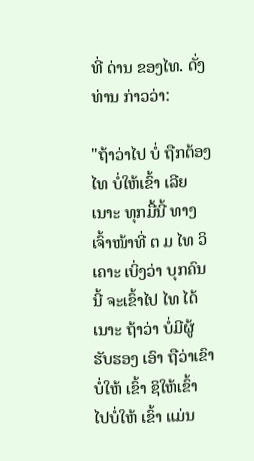ທີ່ ດ່ານ ຂອງໄທ. ດັ່ງທ່ານ ກ່າວວ່າ:

"ຖ້າວ່າໄປ ບໍ່ ຖືກຕ້ອງ ໄທ ບໍ່ໃຫ້ເຂົ້າ ເລີຍເນາະ ທຸກມື້ນີ້ ທາງ ເຈົ້າໜ້າທີ່ ຕ ມ ໄທ ວິເຄາະ ເບິ່ງວ່າ ບຸກຄົນ ນີ້ ຈະເຂົ້າໄປ ໄທ ໄດ້ເນາະ ຖ້າວ່າ ບໍ່ມີຜູ້ ຮັບຮອງ ເອົາ ຖືວ່າເຂົາ ບໍ່ໃຫ້ ເຂົ້າ ຊິໃຫ້ເຂົ້າ ໄປບໍ່ໃຫ້ ເຂົ້າ ແມ່ນ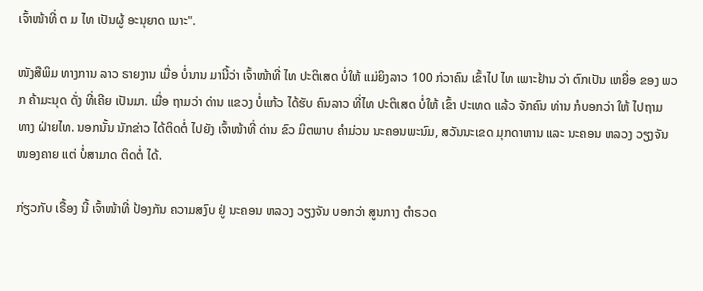ເຈົ້າໜ້າທີ່ ຕ ມ ໄທ ເປັນຜູ້ ອະນຸຍາດ ເນາະ".

ໜັງສືພິມ ທາງການ ລາວ ຣາຍງານ ເມື່ອ ບໍ່ນານ ມານີ້ວ່າ ເຈົ້າໜ້າທີ່ ໄທ ປະຕິເສດ ບໍ່ໃຫ້ ແມ່ຍິງລາວ 100 ກ່ວາຄົນ ເຂົ້າໄປ ໄທ ເພາະຢ້ານ ວ່າ ຕົກເປັນ ເຫຍື່ອ ຂອງ ພວກ ຄ້າມະນຸດ ດັ່ງ ທີ່ເຄີຍ ເປັນມາ. ເມື່ອ ຖາມວ່າ ດ່ານ ແຂວງ ບໍ່ແກ້ວ ໄດ້ຮັບ ຄົນລາວ ທີ່ໄທ ປະຕິເສດ ບໍ່ໃຫ້ ເຂົ້າ ປະເທດ ແລ້ວ ຈັກຄົນ ທ່ານ ກໍບອກວ່າ ໃຫ້ ໄປຖາມ ທາງ ຝ່າຍໄທ. ນອກນັ້ນ ນັກຂ່າວ ໄດ້ຕິດຕໍ່ ໄປຍັງ ເຈົ້າໜ້າທີ່ ດ່ານ ຂົວ ມິຕພາບ ຄໍາມ່ວນ ນະຄອນພະນົມ, ສວັນນະເຂດ ມຸກດາຫານ ແລະ ນະຄອນ ຫລວງ ວຽງຈັນ ໜອງຄາຍ ແຕ່ ບໍ່ສາມາດ ຕິດຕໍ່ ໄດ້.

ກ່ຽວກັບ ເຣື້ອງ ນີ້ ເຈົ້າໜ້າທີ່ ປ້ອງກັນ ຄວາມສງົບ ຢູ່ ນະຄອນ ຫລວງ ວຽງຈັນ ບອກວ່າ ສູນກາງ ຕໍາຣວດ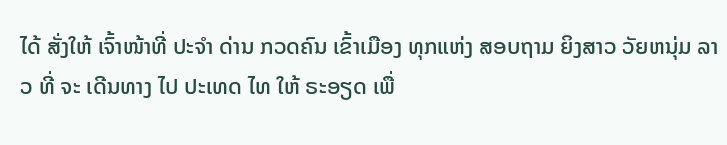ໄດ້ ສັ່ງໃຫ້ ເຈົ້າໜ້າທີ່ ປະຈໍາ ດ່ານ ກວດຄົນ ເຂົ້າເມືອງ ທຸກແຫ່ງ ສອບຖາມ ຍິງສາວ ວັຍຫນຸ່ມ ລາວ ທີ່ ຈະ ເດີນທາງ ໄປ ປະເທດ ໄທ ໃຫ້ ຣະອຽດ ເພື່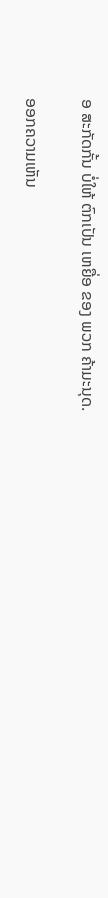ອ ສະກັດກັ້ນ ບໍ່ໃຫ້ ຕົກເປັນ ເຫຍື່ອ ຂອງ ພວກ ຄ້າມະນຸດ.

ອອກຄວາມເຫັນ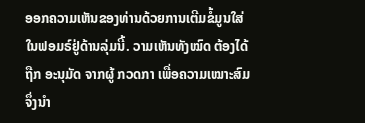ອອກຄວາມເຫັນຂອງທ່ານດ້ວຍການເຕີມຂໍ້ມູນໃສ່ໃນຟອມຣ໌ຢູ່ດ້ານລຸ່ມນີ້. ວາມເຫັນທັງໝົດ ຕ້ອງໄດ້ຖືກ ອະນຸມັດ ຈາກຜູ້ ກວດກາ ເພື່ອຄວາມເໝາະສົມ ຈຶ່ງນໍາ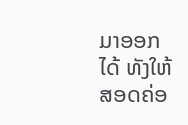ມາອອກໄດ້ ທັງໃຫ້ສອດຄ່ອ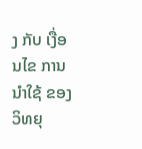ງ ກັບ ເງື່ອນໄຂ ການນຳໃຊ້ ຂອງ ວິທຍຸ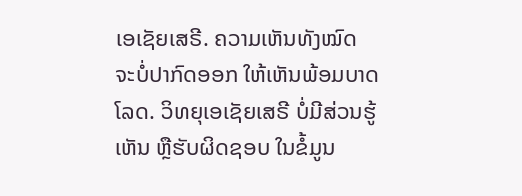ເອເຊັຍເສຣີ. ຄວາມເຫັນທັງໝົດ ຈະບໍ່ປາກົດອອກ ໃຫ້ເຫັນພ້ອມບາດໂລດ. ວິທຍຸເອເຊັຍເສຣີ ບໍ່ມີສ່ວນຮູ້ເຫັນ ຫຼືຮັບຜິດຊອບ ໃນຂໍ້ມູນ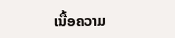ເນື້ອຄວາມ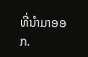ທີ່ນໍາມາອອກ.